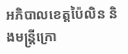អភិបាលខេត្តប៉ៃលិន និងមន្រ្តីក្រោ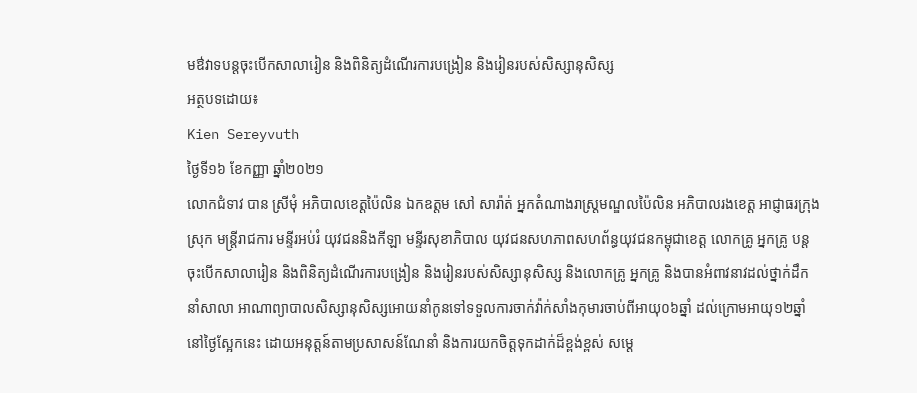មឳវាទបន្តចុះបើកសាលារៀន និងពិនិត្យដំណើរការបង្រៀន និងរៀនរបស់សិស្សានុសិស្ស
អត្ថបទដោយ៖
Kien Sereyvuth
ថ្ងៃទី១៦ ខែកញ្ញា ឆ្នាំ២០២១
លោកជំទាវ បាន ស្រីមុំ អភិបាលខេត្តប៉ៃលិន ឯកឧត្តម សៅ សារ៉ាត់ អ្នកតំណាងរាស្រ្តមណ្ឌលប៉ៃលិន អភិបាលរងខេត្ត អាជ្ញាធរក្រុង ស្រុក មន្រ្តីរាជការ មន្ទីរអប់រំ យុវជននិងកីឡា មន្ទីរសុខាភិបាល យុវជនសហភាពសហព័ន្ធយុវជនកម្ពុជាខេត្ត លោកគ្រូ អ្នកគ្រូ បន្តចុះបើកសាលារៀន និងពិនិត្យដំណើរការបង្រៀន និងរៀនរបស់សិស្សានុសិស្ស និងលោកគ្រូ អ្នកគ្រូ និងបានអំពាវនាវដល់ថ្នាក់ដឹកនាំសាលា អាណាព្យាបាលសិស្សានុសិស្សអោយនាំកូនទៅទទួលការចាក់វ៉ាក់សាំងកុមារចាប់ពីអាយុ០៦ឆ្នាំ ដល់ក្រោមអាយុ១២ឆ្នាំនៅថ្ងៃស្អែកនេះ ដោយអនុត្តន៍តាមប្រសាសន៍ណែនាំ និងការយកចិត្តទុកដាក់ដ៏ខ្ពង់ខ្ពស់ សម្តេ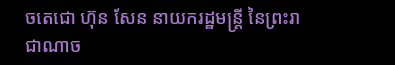ចតេជោ ហ៊ុន សែន នាយករដ្ឋមន្ត្រី នៃព្រះរាជាណាច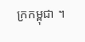ក្រកម្ពុជា ។